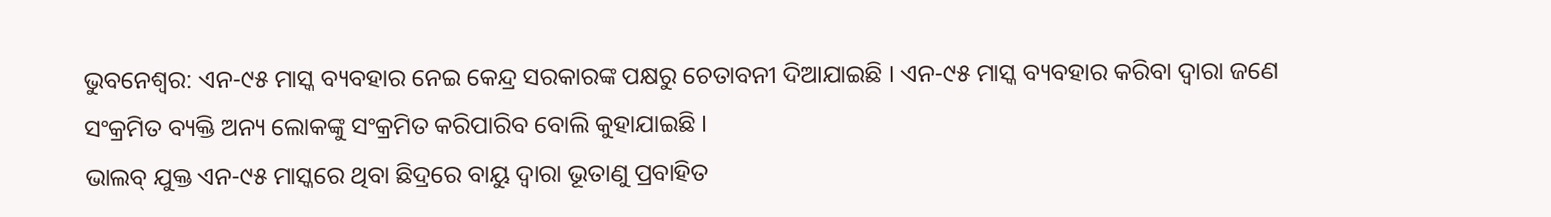ଭୁବନେଶ୍ବର: ଏନ-୯୫ ମାସ୍କ ବ୍ୟବହାର ନେଇ କେନ୍ଦ୍ର ସରକାରଙ୍କ ପକ୍ଷରୁ ଚେତାବନୀ ଦିଆଯାଇଛି । ଏନ-୯୫ ମାସ୍କ ବ୍ୟବହାର କରିବା ଦ୍ବାରା ଜଣେ ସଂକ୍ରମିତ ବ୍ୟକ୍ତି ଅନ୍ୟ ଲୋକଙ୍କୁ ସଂକ୍ରମିତ କରିପାରିବ ବୋଲି କୁହାଯାଇଛି ।
ଭାଲବ୍ ଯୁକ୍ତ ଏନ-୯୫ ମାସ୍କରେ ଥିବା ଛିଦ୍ରରେ ବାୟୁ ଦ୍ଵାରା ଭୂତାଣୁ ପ୍ରବାହିତ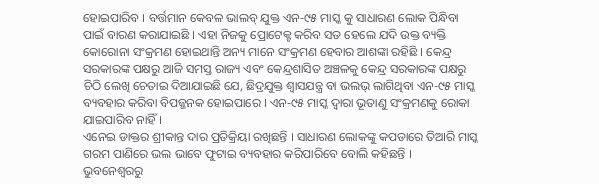ହୋଇପାରିବ । ବର୍ତ୍ତମାନ କେବଳ ଭାଲବ୍ ଯୁକ୍ତ ଏନ-୯୫ ମାସ୍କ କୁ ସାଧାରଣ ଲୋକ ପିନ୍ଧିବା ପାଇଁ ବାରଣ କରାଯାଇଛି । ଏହା ନିଜକୁ ପ୍ରୋଟେକ୍ଟ କରିବ ସତ ହେଲେ ଯଦି ଉକ୍ତ ବ୍ୟକ୍ତି କୋରୋନା ସଂକ୍ରମଣ ହୋଇଥାନ୍ତି ଅନ୍ୟ ମାନେ ସଂକ୍ରମଣ ହେବାର ଆଶଙ୍କା ରହିଛି । କେନ୍ଦ୍ର ସରକାରଙ୍କ ପକ୍ଷରୁ ଆଜି ସମସ୍ତ ରାଜ୍ୟ ଏବଂ କେନ୍ଦ୍ରଶାସିତ ଅଞ୍ଚଳକୁ କେନ୍ଦ୍ର ସରକାରଙ୍କ ପକ୍ଷରୁ ଚିଠି ଲେଖି ଚେତାଇ ଦିଆଯାଇଛି ଯେ, ଛିଦ୍ରଯୁକ୍ତ ଶ୍ବାସଯନ୍ତ୍ର ବା ଭଲଭ୍ ଲାଗିଥିବା ଏନ-୯୫ ମାସ୍କ ବ୍ୟବହାର କରିବା ବିପଜ୍ଜନକ ହୋଇପାରେ । ଏନ-୯୫ ମାସ୍କ ଦ୍ବାରା ଭୂତାଣୁ ସଂକ୍ରମଣକୁ ରୋକା ଯାଇପାରିବ ନାହିଁ ।
ଏନେଇ ଡାକ୍ତର ଶ୍ରୀକାନ୍ତ ଦାର ପ୍ରତିକ୍ରିୟା ରଖିଛନ୍ତି । ସାଧାରଣ ଲୋକଙ୍କୁ କପଡାରେ ତିଆରି ମାସ୍କ ଗରମ ପାଣିରେ ଭଲ ଭାବେ ଫୁଟାଇ ବ୍ୟବହାର କରିପାରିବେ ବୋଲି କହିଛନ୍ତି ।
ଭୁବନେଶ୍ବରରୁ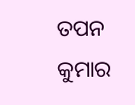ତପନ କୁମାର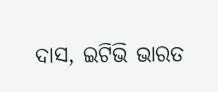ଦାସ, ଇଟିଭି ଭାରତ